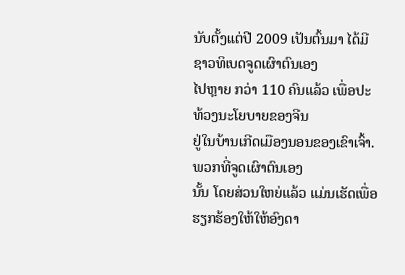ນັບຕັ້ງແຕ່ປີ 2009 ເປັນຕົ້ນມາ ໄດ້ມີຊາວທິເບດຈູດເຜົາຕົນເອງ
ໄປຫຼາຍ ກວ່າ 110 ຄົນແລ້ວ ເພື່ອປະທ້ວງນະໂຍບາຍຂອງຈີນ
ຢູ່ໃນບ້ານເກີດເມືອງນອນຂອງເຂົາເຈົ້າ. ພວກທີ່ຈູດເຜົາຕົນເອງ
ນັ້ນ ໂດຍສ່ວນໃຫຍ່ແລ້ວ ແມ່ນເຮັດເພື່ອຮຽກຮ້ອງໃຫ້ໃຫ້ອົງດາ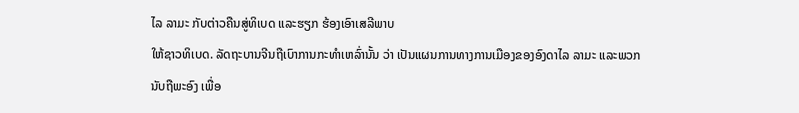ໄລ ລາມະ ກັບຕ່າວຄືນສູ່ທິເບດ ແລະຮຽກ ຮ້ອງເອົາເສລີພາບ
ໃຫ້ຊາວທິເບດ. ລັດຖະບານຈີນຖືເບົາການກະທໍາເຫລົ່ານັ້ນ ວ່າ ເປັນແຜນການທາງການເມືອງຂອງອົງດາໄລ ລາມະ ແລະພວກ
ນັບຖືພະອົງ ເພື່ອ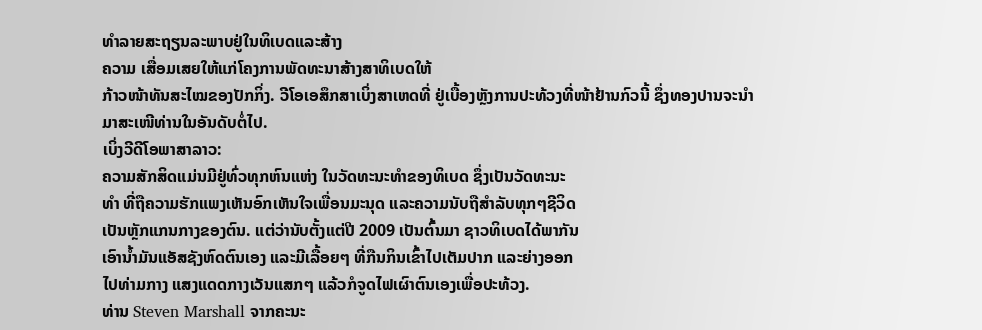ທໍາລາຍສະຖຽນລະພາບຢູ່ໃນທິເບດແລະສ້າງ
ຄວາມ ເສື່ອມເສຍໃຫ້ແກ່ໂຄງການພັດທະນາສ້າງສາທິເບດໃຫ້
ກ້າວໜ້າທັນສະໄໝຂອງປັກກິ່ງ. ວີໂອເອສຶກສາເບິ່ງສາເຫດທີ່ ຢູ່ເບື້ອງຫຼັງການປະທ້ວງທີ່ໜ້າຢ້ານກົວນີ້ ຊຶ່ງທອງປານຈະນໍາ
ມາສະເໜີທ່ານໃນອັນດັບຕໍ່ໄປ.
ເບິ່ງວີດີໂອພາສາລາວ:
ຄວາມສັກສິດແມ່ນມີຢູ່ທົ່ວທຸກຫົນແຫ່ງ ໃນວັດທະນະທໍາຂອງທິເບດ ຊຶ່ງເປັນວັດທະນະ
ທໍາ ທີ່ຖືຄວາມຮັກແພງເຫັນອົກເຫັນໃຈເພື່ອນມະນຸດ ແລະຄວາມນັບຖືສໍາລັບທຸກໆຊີວິດ
ເປັນຫຼັກແກນກາງຂອງຕົນ. ແຕ່ວ່ານັບຕັ້ງແຕ່ປີ 2009 ເປັນຕົ້ນມາ ຊາວທິເບດໄດ້ພາກັນ
ເອົານໍ້າມັນແອັສຊັງຫົດຕົນເອງ ແລະມີເລື້ອຍໆ ທີ່ກືນກິນເຂົ້າໄປເຕັມປາກ ແລະຍ່າງອອກ
ໄປທ່າມກາງ ແສງແດດກາງເວັນແສກໆ ແລ້ວກໍຈູດໄຟເຜົາຕົນເອງເພື່ອປະທ້ວງ.
ທ່ານ Steven Marshall ຈາກຄະນະ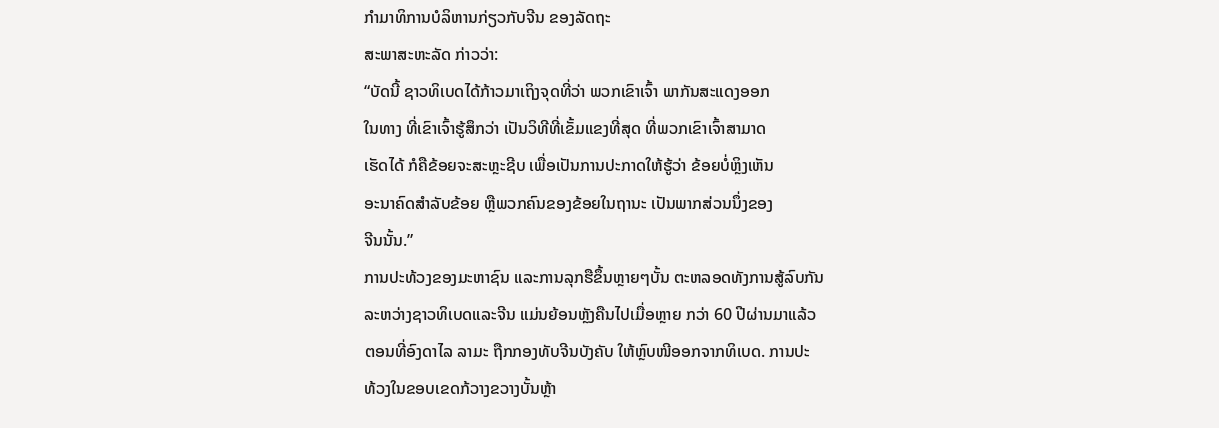ກໍາມາທິການບໍລິຫານກ່ຽວກັບຈີນ ຂອງລັດຖະ
ສະພາສະຫະລັດ ກ່າວວ່າ:
“ບັດນີ້ ຊາວທິເບດໄດ້ກ້າວມາເຖິງຈຸດທີ່ວ່າ ພວກເຂົາເຈົ້າ ພາກັນສະແດງອອກ
ໃນທາງ ທີ່ເຂົາເຈົ້າຮູ້ສຶກວ່າ ເປັນວິທີທີ່ເຂັ້ມແຂງທີ່ສຸດ ທີ່ພວກເຂົາເຈົ້າສາມາດ
ເຮັດໄດ້ ກໍຄືຂ້ອຍຈະສະຫຼະຊີບ ເພື່ອເປັນການປະກາດໃຫ້ຮູ້ວ່າ ຂ້ອຍບໍ່ຫຼິງເຫັນ
ອະນາຄົດສໍາລັບຂ້ອຍ ຫຼືພວກຄົນຂອງຂ້ອຍໃນຖານະ ເປັນພາກສ່ວນນຶ່ງຂອງ
ຈີນນັ້ນ.”
ການປະທ້ວງຂອງມະຫາຊົນ ແລະການລຸກຮືຂຶ້ນຫຼາຍໆບັ້ນ ຕະຫລອດທັງການສູ້ລົບກັນ
ລະຫວ່າງຊາວທິເບດແລະຈີນ ແມ່ນຍ້ອນຫຼັງຄືນໄປເມື່ອຫຼາຍ ກວ່າ 60 ປີຜ່ານມາແລ້ວ
ຕອນທີ່ອົງດາໄລ ລາມະ ຖືກກອງທັບຈີນບັງຄັບ ໃຫ້ຫຼົບໜີອອກຈາກທິເບດ. ການປະ
ທ້ວງໃນຂອບເຂດກ້ວາງຂວາງບັ້ນຫຼ້າ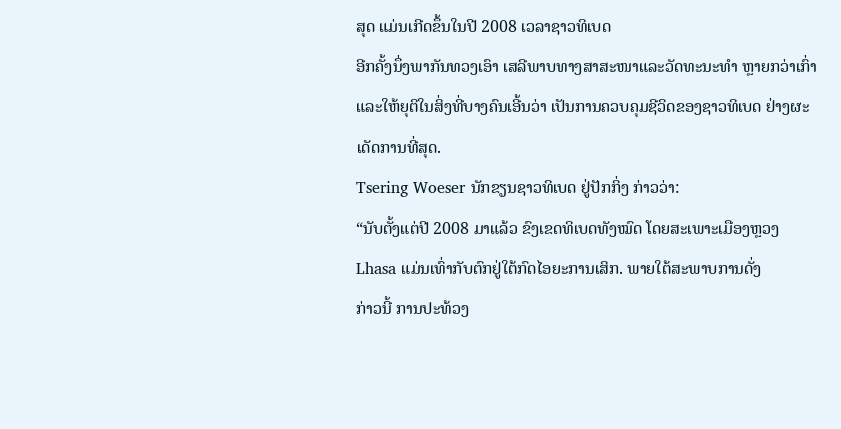ສຸດ ແມ່ນເກີດຂຶ້ນໃນປີ 2008 ເວລາຊາວທິເບດ
ອີກຄັ້ງນຶ່ງພາກັນທວງເອົາ ເສລີພາບທາງສາສະໜາແລະວັດທະນະທໍາ ຫຼາຍກວ່າເກົ່າ
ແລະໃຫ້ຍຸຕິໃນສິ່ງທີ່ບາງຄົນເອີ້ນວ່າ ເປັນການຄວບຄຸມຊີວິດຂອງຊາວທິເບດ ຢ່າງຜະ
ເດັດການທີ່ສຸດ.
Tsering Woeser ນັກຂຽນຊາວທິເບດ ຢູ່ປັກກິ່ງ ກ່າວວ່າ:
“ນັບຕັ້ງແຕ່ປີ 2008 ມາແລ້ວ ຂົງເຂດທິເບດທັງໝົດ ໂດຍສະເພາະເມືອງຫຼວງ
Lhasa ແມ່ນເທົ່າກັບຕົກຢູ່ໃຕ້ກົດໄອຍະການເສິກ. ພາຍໃຕ້ສະພາບການດັ່ງ
ກ່າວນີ້ ການປະທ້ວງ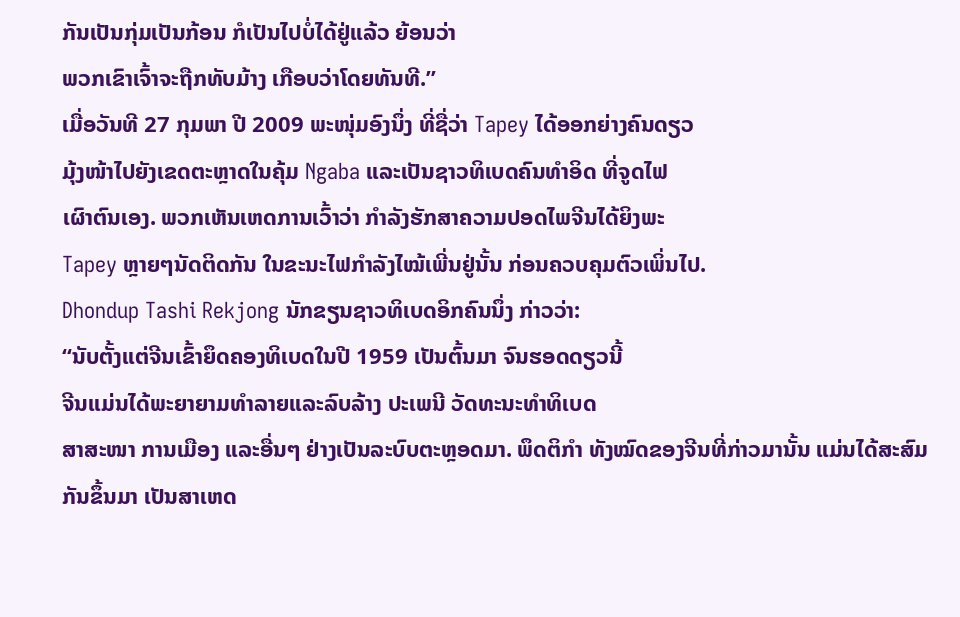ກັນເປັນກຸ່ມເປັນກ້ອນ ກໍເປັນໄປບໍ່ໄດ້ຢູ່ແລ້ວ ຍ້ອນວ່າ
ພວກເຂົາເຈົ້າຈະຖືກທັບມ້າງ ເກືອບວ່າໂດຍທັນທີ.”
ເມື່ອວັນທີ 27 ກຸມພາ ປີ 2009 ພະໜຸ່ມອົງນຶ່ງ ທີ່ຊື່ວ່າ Tapey ໄດ້ອອກຍ່າງຄົນດຽວ
ມຸ້ງໜ້າໄປຍັງເຂດຕະຫຼາດໃນຄຸ້ມ Ngaba ແລະເປັນຊາວທິເບດຄົນທໍາອິດ ທີ່ຈູດໄຟ
ເຜົາຕົນເອງ. ພວກເຫັນເຫດການເວົ້າວ່າ ກໍາລັງຮັກສາຄວາມປອດໄພຈີນໄດ້ຍິງພະ
Tapey ຫຼາຍໆນັດຕິດກັນ ໃນຂະນະໄຟກໍາລັງໄໝ້ເພີ່ນຢູ່ນັ້ນ ກ່ອນຄວບຄຸມຕົວເພິ່ນໄປ.
Dhondup Tashi Rekjong ນັກຂຽນຊາວທິເບດອິກຄົນນຶ່ງ ກ່າວວ່າ:
“ນັບຕັ້ງແຕ່ຈີນເຂົ້າຍຶດຄອງທິເບດໃນປີ 1959 ເປັນຕົ້ນມາ ຈົນຮອດດຽວນີ້
ຈີນແມ່ນໄດ້ພະຍາຍາມທໍາລາຍແລະລົບລ້າງ ປະເພນີ ວັດທະນະທໍາທິເບດ
ສາສະໜາ ການເມືອງ ແລະອື່ນໆ ຢ່າງເປັນລະບົບຕະຫຼອດມາ. ພຶດຕິກໍາ ທັງໝົດຂອງຈີນທີ່ກ່າວມານັ້ນ ແມ່ນໄດ້ສະສົມກັນຂຶ້ນມາ ເປັນສາເຫດ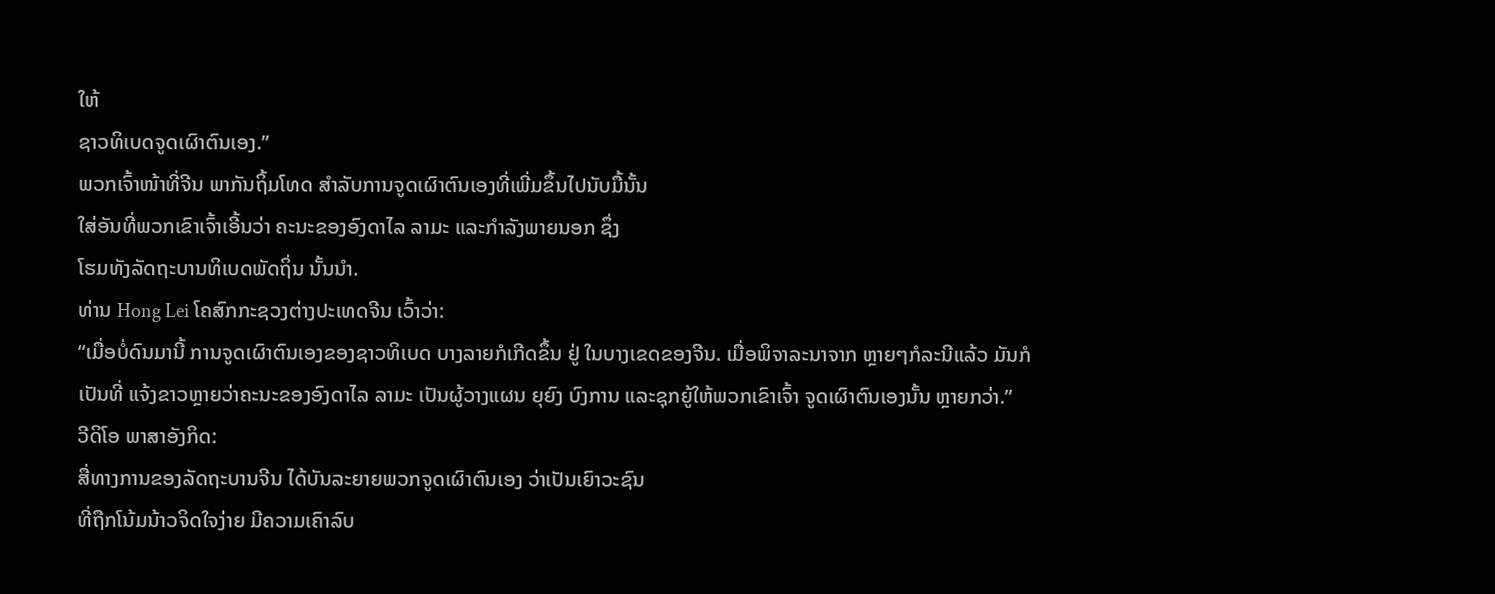ໃຫ້
ຊາວທິເບດຈູດເຜົາຕົນເອງ.”
ພວກເຈົ້າໜ້າທີ່ຈີນ ພາກັນຖິ້ມໂທດ ສໍາລັບການຈູດເຜົາຕົນເອງທີ່ເພີ່ມຂຶ້ນໄປນັບມື້ນັ້ນ
ໃສ່ອັນທີ່ພວກເຂົາເຈົ້າເອີ້ນວ່າ ຄະນະຂອງອົງດາໄລ ລາມະ ແລະກໍາລັງພາຍນອກ ຊຶ່ງ
ໂຮມທັງລັດຖະບານທິເບດພັດຖິ່ນ ນັ້ນນໍາ.
ທ່ານ Hong Lei ໂຄສົກກະຊວງຕ່າງປະເທດຈີນ ເວົ້າວ່າ:
“ເມື່ອບໍ່ດົນມານີ້ ການຈູດເຜົາຕົນເອງຂອງຊາວທິເບດ ບາງລາຍກໍເກີດຂຶ້ນ ຢູ່ ໃນບາງເຂດຂອງຈີນ. ເມື່ອພິຈາລະນາຈາກ ຫຼາຍໆກໍລະນີແລ້ວ ມັນກໍເປັນທີ່ ແຈ້ງຂາວຫຼາຍວ່າຄະນະຂອງອົງດາໄລ ລາມະ ເປັນຜູ້ວາງແຜນ ຍຸຍົງ ບົງການ ແລະຊຸກຍູ້ໃຫ້ພວກເຂົາເຈົ້າ ຈູດເຜົາຕົນເອງນັ້ນ ຫຼາຍກວ່າ.”
ວີດິໂອ ພາສາອັງກິດ:
ສື່ທາງການຂອງລັດຖະບານຈີນ ໄດ້ບັນລະຍາຍພວກຈູດເຜົາຕົນເອງ ວ່າເປັນເຍົາວະຊົນ
ທີ່ຖືກໂນ້ມນ້າວຈິດໃຈງ່າຍ ມີຄວາມເຄົາລົບ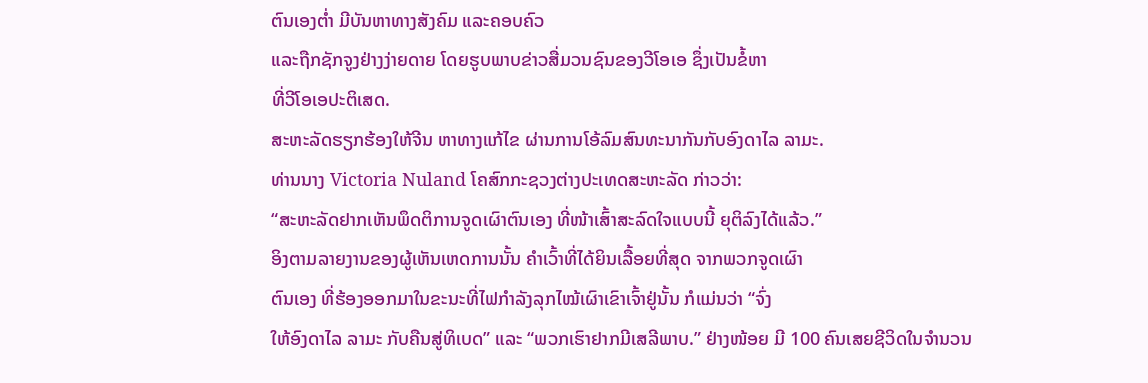ຕົນເອງຕໍ່າ ມີບັນຫາທາງສັງຄົມ ແລະຄອບຄົວ
ແລະຖືກຊັກຈູງຢ່າງງ່າຍດາຍ ໂດຍຮູບພາບຂ່າວສື່ມວນຊົນຂອງວີໂອເອ ຊຶ່ງເປັນຂໍ້ຫາ
ທີ່ວີໂອເອປະຕິເສດ.
ສະຫະລັດຮຽກຮ້ອງໃຫ້ຈີນ ຫາທາງແກ້ໄຂ ຜ່ານການໂອ້ລົມສົນທະນາກັນກັບອົງດາໄລ ລາມະ.
ທ່ານນາງ Victoria Nuland ໂຄສົກກະຊວງຕ່າງປະເທດສະຫະລັດ ກ່າວວ່າ:
“ສະຫະລັດຢາກເຫັນພຶດຕິການຈູດເຜົາຕົນເອງ ທີ່ໜ້າເສົ້າສະລົດໃຈແບບນີ້ ຍຸຕິລົງໄດ້ແລ້ວ.”
ອິງຕາມລາຍງານຂອງຜູ້ເຫັນເຫດການນັ້ນ ຄໍາເວົ້າທີ່ໄດ້ຍິນເລື້ອຍທີ່ສຸດ ຈາກພວກຈູດເຜົາ
ຕົນເອງ ທີ່ຮ້ອງອອກມາໃນຂະນະທີ່ໄຟກໍາລັງລຸກໄໝ້ເຜົາເຂົາເຈົ້າຢູ່ນັ້ນ ກໍແມ່ນວ່າ “ຈົ່ງ
ໃຫ້ອົງດາໄລ ລາມະ ກັບຄືນສູ່ທິເບດ” ແລະ “ພວກເຮົາຢາກມີເສລີພາບ.” ຢ່າງໜ້ອຍ ມີ 100 ຄົນເສຍຊີວິດໃນຈໍານວນ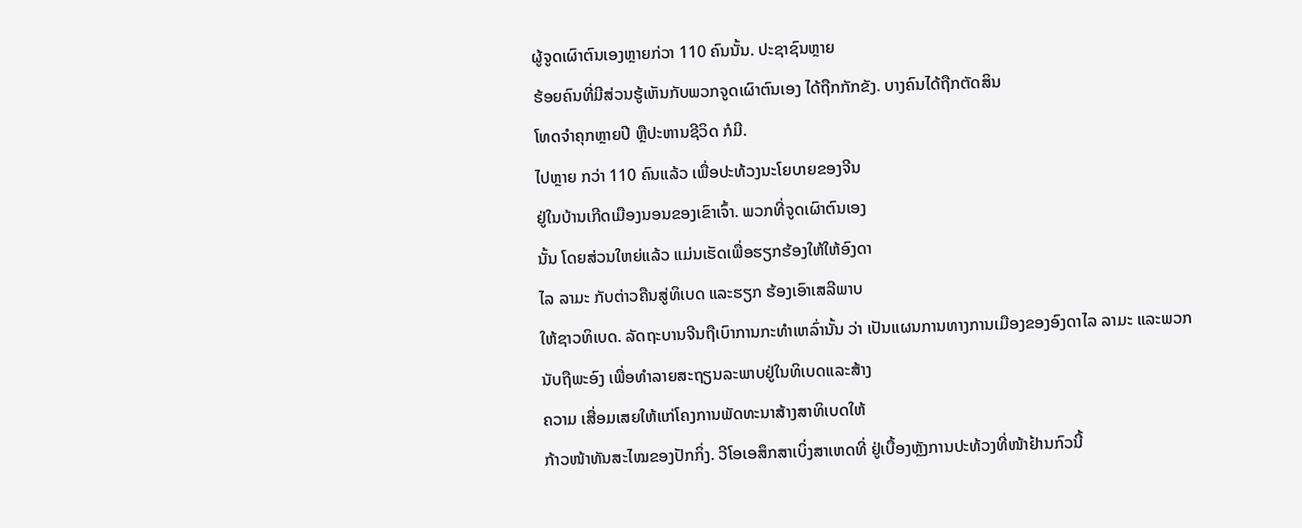ຜູ້ຈູດເຜົາຕົນເອງຫຼາຍກ່ວາ 110 ຄົນນັ້ນ. ປະຊາຊົນຫຼາຍ
ຮ້ອຍຄົນທີ່ມີສ່ວນຮູ້ເຫັນກັບພວກຈູດເຜົາຕົນເອງ ໄດ້ຖືກກັກຂັງ. ບາງຄົນໄດ້ຖືກຕັດສິນ
ໂທດຈໍາຄຸກຫຼາຍປີ ຫຼືປະຫານຊີວິດ ກໍມີ.
ໄປຫຼາຍ ກວ່າ 110 ຄົນແລ້ວ ເພື່ອປະທ້ວງນະໂຍບາຍຂອງຈີນ
ຢູ່ໃນບ້ານເກີດເມືອງນອນຂອງເຂົາເຈົ້າ. ພວກທີ່ຈູດເຜົາຕົນເອງ
ນັ້ນ ໂດຍສ່ວນໃຫຍ່ແລ້ວ ແມ່ນເຮັດເພື່ອຮຽກຮ້ອງໃຫ້ໃຫ້ອົງດາ
ໄລ ລາມະ ກັບຕ່າວຄືນສູ່ທິເບດ ແລະຮຽກ ຮ້ອງເອົາເສລີພາບ
ໃຫ້ຊາວທິເບດ. ລັດຖະບານຈີນຖືເບົາການກະທໍາເຫລົ່ານັ້ນ ວ່າ ເປັນແຜນການທາງການເມືອງຂອງອົງດາໄລ ລາມະ ແລະພວກ
ນັບຖືພະອົງ ເພື່ອທໍາລາຍສະຖຽນລະພາບຢູ່ໃນທິເບດແລະສ້າງ
ຄວາມ ເສື່ອມເສຍໃຫ້ແກ່ໂຄງການພັດທະນາສ້າງສາທິເບດໃຫ້
ກ້າວໜ້າທັນສະໄໝຂອງປັກກິ່ງ. ວີໂອເອສຶກສາເບິ່ງສາເຫດທີ່ ຢູ່ເບື້ອງຫຼັງການປະທ້ວງທີ່ໜ້າຢ້ານກົວນີ້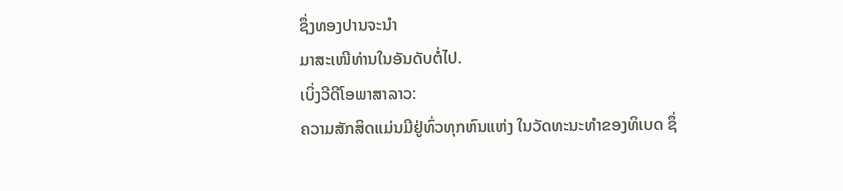ຊຶ່ງທອງປານຈະນໍາ
ມາສະເໜີທ່ານໃນອັນດັບຕໍ່ໄປ.
ເບິ່ງວີດີໂອພາສາລາວ:
ຄວາມສັກສິດແມ່ນມີຢູ່ທົ່ວທຸກຫົນແຫ່ງ ໃນວັດທະນະທໍາຂອງທິເບດ ຊຶ່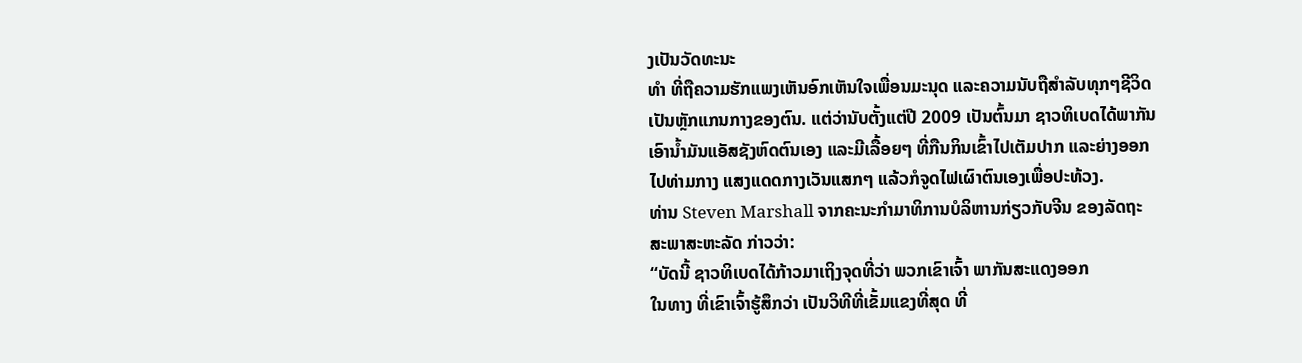ງເປັນວັດທະນະ
ທໍາ ທີ່ຖືຄວາມຮັກແພງເຫັນອົກເຫັນໃຈເພື່ອນມະນຸດ ແລະຄວາມນັບຖືສໍາລັບທຸກໆຊີວິດ
ເປັນຫຼັກແກນກາງຂອງຕົນ. ແຕ່ວ່ານັບຕັ້ງແຕ່ປີ 2009 ເປັນຕົ້ນມາ ຊາວທິເບດໄດ້ພາກັນ
ເອົານໍ້າມັນແອັສຊັງຫົດຕົນເອງ ແລະມີເລື້ອຍໆ ທີ່ກືນກິນເຂົ້າໄປເຕັມປາກ ແລະຍ່າງອອກ
ໄປທ່າມກາງ ແສງແດດກາງເວັນແສກໆ ແລ້ວກໍຈູດໄຟເຜົາຕົນເອງເພື່ອປະທ້ວງ.
ທ່ານ Steven Marshall ຈາກຄະນະກໍາມາທິການບໍລິຫານກ່ຽວກັບຈີນ ຂອງລັດຖະ
ສະພາສະຫະລັດ ກ່າວວ່າ:
“ບັດນີ້ ຊາວທິເບດໄດ້ກ້າວມາເຖິງຈຸດທີ່ວ່າ ພວກເຂົາເຈົ້າ ພາກັນສະແດງອອກ
ໃນທາງ ທີ່ເຂົາເຈົ້າຮູ້ສຶກວ່າ ເປັນວິທີທີ່ເຂັ້ມແຂງທີ່ສຸດ ທີ່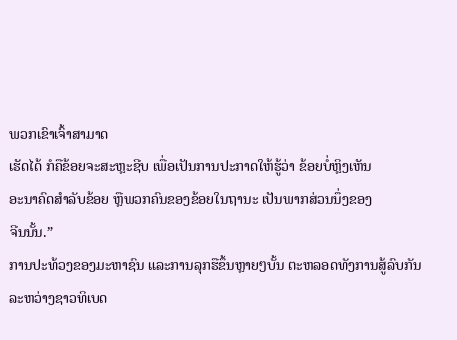ພວກເຂົາເຈົ້າສາມາດ
ເຮັດໄດ້ ກໍຄືຂ້ອຍຈະສະຫຼະຊີບ ເພື່ອເປັນການປະກາດໃຫ້ຮູ້ວ່າ ຂ້ອຍບໍ່ຫຼິງເຫັນ
ອະນາຄົດສໍາລັບຂ້ອຍ ຫຼືພວກຄົນຂອງຂ້ອຍໃນຖານະ ເປັນພາກສ່ວນນຶ່ງຂອງ
ຈີນນັ້ນ.”
ການປະທ້ວງຂອງມະຫາຊົນ ແລະການລຸກຮືຂຶ້ນຫຼາຍໆບັ້ນ ຕະຫລອດທັງການສູ້ລົບກັນ
ລະຫວ່າງຊາວທິເບດ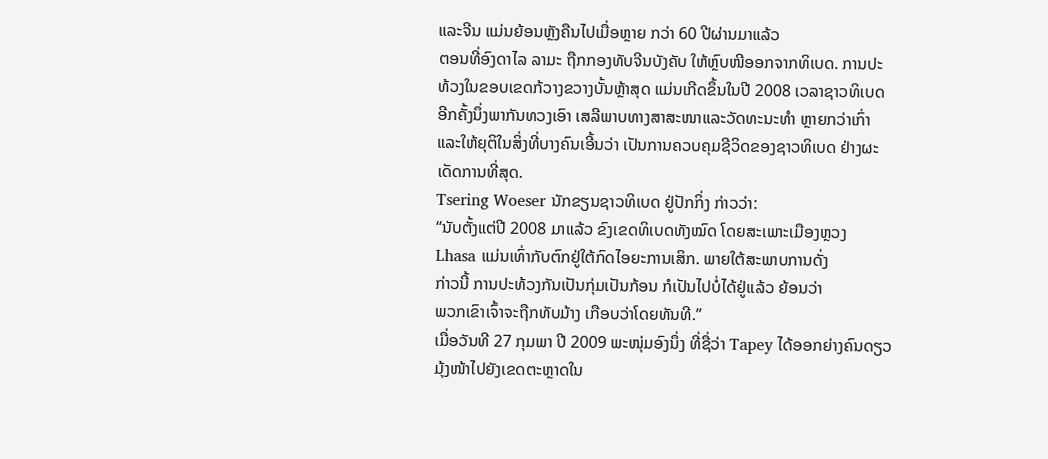ແລະຈີນ ແມ່ນຍ້ອນຫຼັງຄືນໄປເມື່ອຫຼາຍ ກວ່າ 60 ປີຜ່ານມາແລ້ວ
ຕອນທີ່ອົງດາໄລ ລາມະ ຖືກກອງທັບຈີນບັງຄັບ ໃຫ້ຫຼົບໜີອອກຈາກທິເບດ. ການປະ
ທ້ວງໃນຂອບເຂດກ້ວາງຂວາງບັ້ນຫຼ້າສຸດ ແມ່ນເກີດຂຶ້ນໃນປີ 2008 ເວລາຊາວທິເບດ
ອີກຄັ້ງນຶ່ງພາກັນທວງເອົາ ເສລີພາບທາງສາສະໜາແລະວັດທະນະທໍາ ຫຼາຍກວ່າເກົ່າ
ແລະໃຫ້ຍຸຕິໃນສິ່ງທີ່ບາງຄົນເອີ້ນວ່າ ເປັນການຄວບຄຸມຊີວິດຂອງຊາວທິເບດ ຢ່າງຜະ
ເດັດການທີ່ສຸດ.
Tsering Woeser ນັກຂຽນຊາວທິເບດ ຢູ່ປັກກິ່ງ ກ່າວວ່າ:
“ນັບຕັ້ງແຕ່ປີ 2008 ມາແລ້ວ ຂົງເຂດທິເບດທັງໝົດ ໂດຍສະເພາະເມືອງຫຼວງ
Lhasa ແມ່ນເທົ່າກັບຕົກຢູ່ໃຕ້ກົດໄອຍະການເສິກ. ພາຍໃຕ້ສະພາບການດັ່ງ
ກ່າວນີ້ ການປະທ້ວງກັນເປັນກຸ່ມເປັນກ້ອນ ກໍເປັນໄປບໍ່ໄດ້ຢູ່ແລ້ວ ຍ້ອນວ່າ
ພວກເຂົາເຈົ້າຈະຖືກທັບມ້າງ ເກືອບວ່າໂດຍທັນທີ.”
ເມື່ອວັນທີ 27 ກຸມພາ ປີ 2009 ພະໜຸ່ມອົງນຶ່ງ ທີ່ຊື່ວ່າ Tapey ໄດ້ອອກຍ່າງຄົນດຽວ
ມຸ້ງໜ້າໄປຍັງເຂດຕະຫຼາດໃນ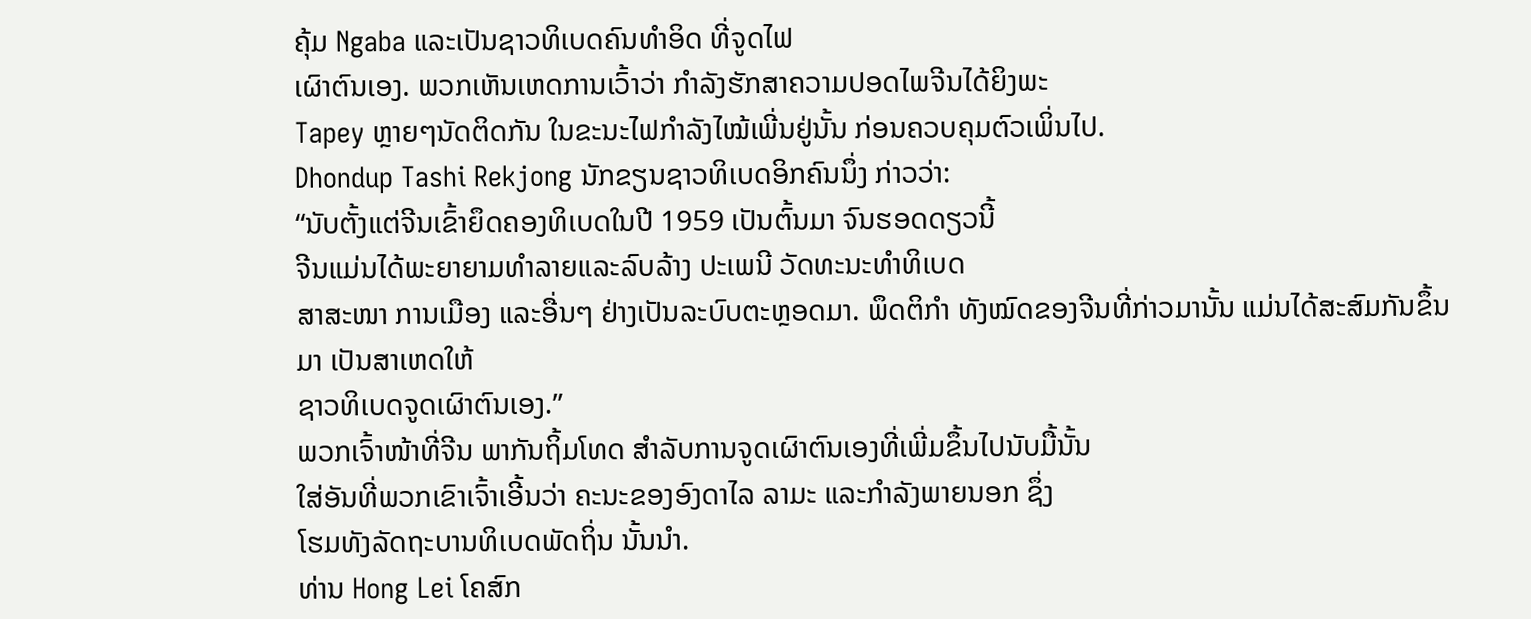ຄຸ້ມ Ngaba ແລະເປັນຊາວທິເບດຄົນທໍາອິດ ທີ່ຈູດໄຟ
ເຜົາຕົນເອງ. ພວກເຫັນເຫດການເວົ້າວ່າ ກໍາລັງຮັກສາຄວາມປອດໄພຈີນໄດ້ຍິງພະ
Tapey ຫຼາຍໆນັດຕິດກັນ ໃນຂະນະໄຟກໍາລັງໄໝ້ເພີ່ນຢູ່ນັ້ນ ກ່ອນຄວບຄຸມຕົວເພິ່ນໄປ.
Dhondup Tashi Rekjong ນັກຂຽນຊາວທິເບດອິກຄົນນຶ່ງ ກ່າວວ່າ:
“ນັບຕັ້ງແຕ່ຈີນເຂົ້າຍຶດຄອງທິເບດໃນປີ 1959 ເປັນຕົ້ນມາ ຈົນຮອດດຽວນີ້
ຈີນແມ່ນໄດ້ພະຍາຍາມທໍາລາຍແລະລົບລ້າງ ປະເພນີ ວັດທະນະທໍາທິເບດ
ສາສະໜາ ການເມືອງ ແລະອື່ນໆ ຢ່າງເປັນລະບົບຕະຫຼອດມາ. ພຶດຕິກໍາ ທັງໝົດຂອງຈີນທີ່ກ່າວມານັ້ນ ແມ່ນໄດ້ສະສົມກັນຂຶ້ນມາ ເປັນສາເຫດໃຫ້
ຊາວທິເບດຈູດເຜົາຕົນເອງ.”
ພວກເຈົ້າໜ້າທີ່ຈີນ ພາກັນຖິ້ມໂທດ ສໍາລັບການຈູດເຜົາຕົນເອງທີ່ເພີ່ມຂຶ້ນໄປນັບມື້ນັ້ນ
ໃສ່ອັນທີ່ພວກເຂົາເຈົ້າເອີ້ນວ່າ ຄະນະຂອງອົງດາໄລ ລາມະ ແລະກໍາລັງພາຍນອກ ຊຶ່ງ
ໂຮມທັງລັດຖະບານທິເບດພັດຖິ່ນ ນັ້ນນໍາ.
ທ່ານ Hong Lei ໂຄສົກ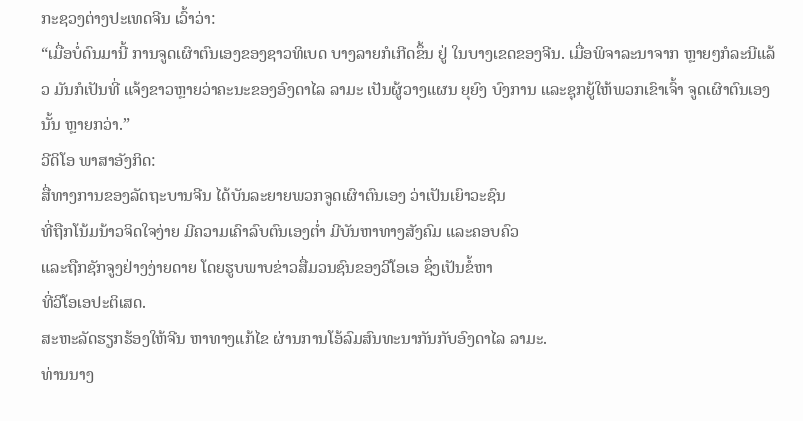ກະຊວງຕ່າງປະເທດຈີນ ເວົ້າວ່າ:
“ເມື່ອບໍ່ດົນມານີ້ ການຈູດເຜົາຕົນເອງຂອງຊາວທິເບດ ບາງລາຍກໍເກີດຂຶ້ນ ຢູ່ ໃນບາງເຂດຂອງຈີນ. ເມື່ອພິຈາລະນາຈາກ ຫຼາຍໆກໍລະນີແລ້ວ ມັນກໍເປັນທີ່ ແຈ້ງຂາວຫຼາຍວ່າຄະນະຂອງອົງດາໄລ ລາມະ ເປັນຜູ້ວາງແຜນ ຍຸຍົງ ບົງການ ແລະຊຸກຍູ້ໃຫ້ພວກເຂົາເຈົ້າ ຈູດເຜົາຕົນເອງນັ້ນ ຫຼາຍກວ່າ.”
ວີດິໂອ ພາສາອັງກິດ:
ສື່ທາງການຂອງລັດຖະບານຈີນ ໄດ້ບັນລະຍາຍພວກຈູດເຜົາຕົນເອງ ວ່າເປັນເຍົາວະຊົນ
ທີ່ຖືກໂນ້ມນ້າວຈິດໃຈງ່າຍ ມີຄວາມເຄົາລົບຕົນເອງຕໍ່າ ມີບັນຫາທາງສັງຄົມ ແລະຄອບຄົວ
ແລະຖືກຊັກຈູງຢ່າງງ່າຍດາຍ ໂດຍຮູບພາບຂ່າວສື່ມວນຊົນຂອງວີໂອເອ ຊຶ່ງເປັນຂໍ້ຫາ
ທີ່ວີໂອເອປະຕິເສດ.
ສະຫະລັດຮຽກຮ້ອງໃຫ້ຈີນ ຫາທາງແກ້ໄຂ ຜ່ານການໂອ້ລົມສົນທະນາກັນກັບອົງດາໄລ ລາມະ.
ທ່ານນາງ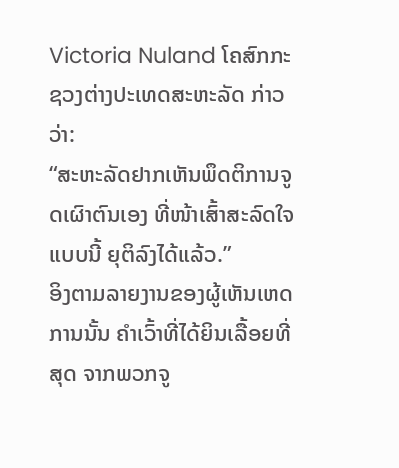Victoria Nuland ໂຄສົກກະຊວງຕ່າງປະເທດສະຫະລັດ ກ່າວວ່າ:
“ສະຫະລັດຢາກເຫັນພຶດຕິການຈູດເຜົາຕົນເອງ ທີ່ໜ້າເສົ້າສະລົດໃຈແບບນີ້ ຍຸຕິລົງໄດ້ແລ້ວ.”
ອິງຕາມລາຍງານຂອງຜູ້ເຫັນເຫດການນັ້ນ ຄໍາເວົ້າທີ່ໄດ້ຍິນເລື້ອຍທີ່ສຸດ ຈາກພວກຈູ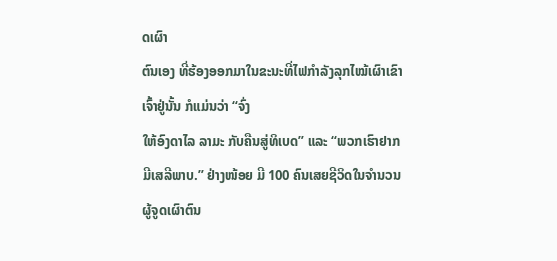ດເຜົາ
ຕົນເອງ ທີ່ຮ້ອງອອກມາໃນຂະນະທີ່ໄຟກໍາລັງລຸກໄໝ້ເຜົາເຂົາເຈົ້າຢູ່ນັ້ນ ກໍແມ່ນວ່າ “ຈົ່ງ
ໃຫ້ອົງດາໄລ ລາມະ ກັບຄືນສູ່ທິເບດ” ແລະ “ພວກເຮົາຢາກມີເສລີພາບ.” ຢ່າງໜ້ອຍ ມີ 100 ຄົນເສຍຊີວິດໃນຈໍານວນຜູ້ຈູດເຜົາຕົນ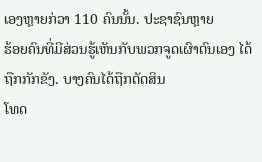ເອງຫຼາຍກ່ວາ 110 ຄົນນັ້ນ. ປະຊາຊົນຫຼາຍ
ຮ້ອຍຄົນທີ່ມີສ່ວນຮູ້ເຫັນກັບພວກຈູດເຜົາຕົນເອງ ໄດ້ຖືກກັກຂັງ. ບາງຄົນໄດ້ຖືກຕັດສິນ
ໂທດ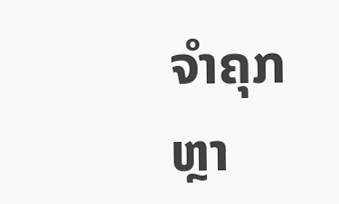ຈໍາຄຸກຫຼາ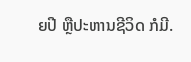ຍປີ ຫຼືປະຫານຊີວິດ ກໍມີ.